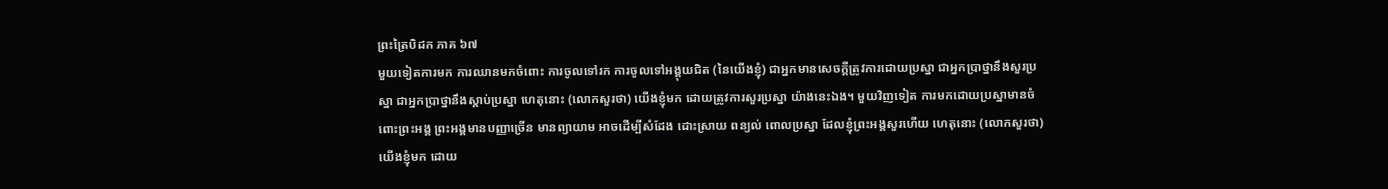ព្រះត្រៃបិដក ភាគ ៦៧
មួយទៀតការមក ការឈានមកចំពោះ ការចូលទៅរក ការចូលទៅអង្គុយជិត (នៃយើងខ្ញុំ) ជាអ្នកមានសេចក្តីត្រូវការដោយប្រស្នា ជាអ្នកប្រាថ្នានឹងសួរប្រស្នា ជាអ្នកប្រាថ្នានឹងស្តាប់ប្រស្នា ហេតុនោះ (លោកសួរថា) យើងខ្ញុំមក ដោយត្រូវការសួរប្រស្នា យ៉ាងនេះឯង។ មួយវិញទៀត ការមកដោយប្រស្នាមានចំពោះព្រះអង្គ ព្រះអង្គមានបញ្ញាច្រើន មានព្យាយាម អាចដើម្បីសំដែង ដោះស្រាយ ពន្យល់ ពោលប្រស្នា ដែលខ្ញុំព្រះអង្គសួរហើយ ហេតុនោះ (លោកសួរថា) យើងខ្ញុំមក ដោយ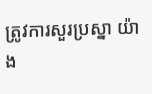ត្រូវការសួរប្រស្នា យ៉ាង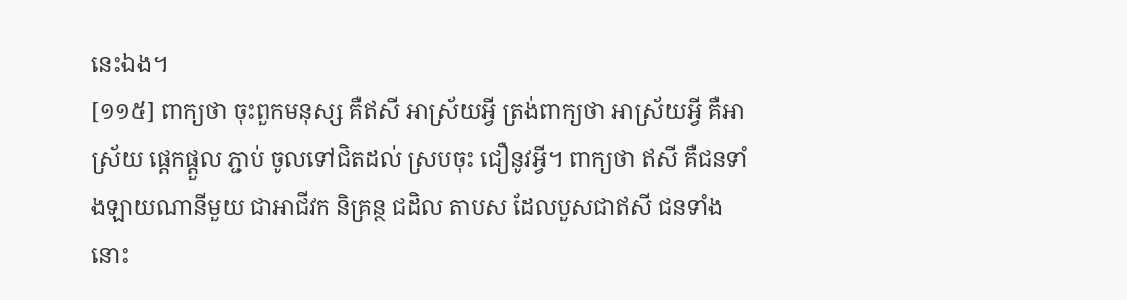នេះឯង។
[១១៥] ពាក្យថា ចុះពួកមនុស្ស គឺឥសី អាស្រ័យអ្វី ត្រង់ពាក្យថា អាស្រ័យអ្វី គឺអាស្រ័យ ផ្តេកផ្តួល ភ្ជាប់ ចូលទៅជិតដល់ ស្របចុះ ជឿនូវអ្វី។ ពាក្យថា ឥសី គឺជនទាំងឡាយណានីមួយ ជាអាជីវក និគ្រន្ថ ជដិល តាបស ដែលបួសជាឥសី ជនទាំងនោះ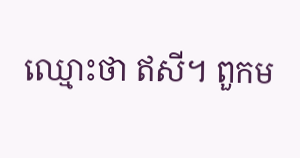ឈ្មោះថា ឥសី។ ពួកម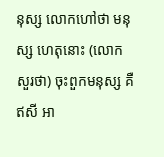នុស្ស លោកហៅថា មនុស្ស ហេតុនោះ (លោកសួរថា) ចុះពួកមនុស្ស គឺឥសី អា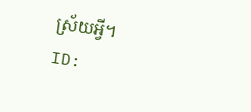ស្រ័យអ្វី។
ID: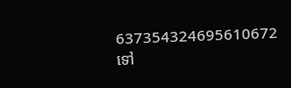637354324695610672
ទៅ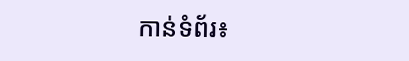កាន់ទំព័រ៖